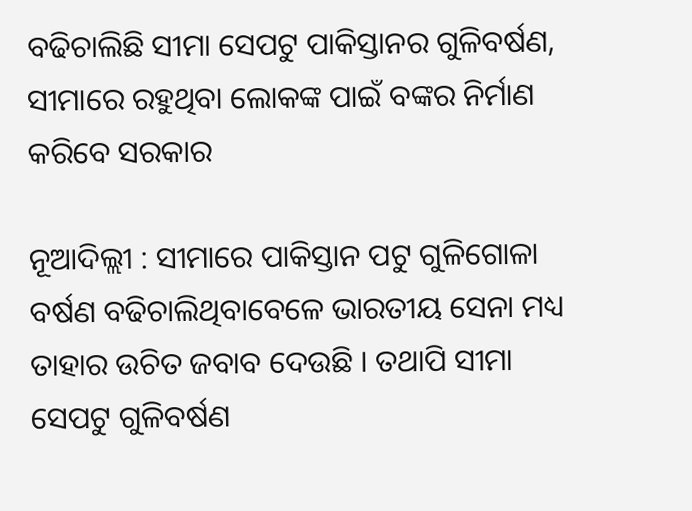ବଢିଚାଲିଛି ସୀମା ସେପଟୁ ପାକିସ୍ତାନର ଗୁଳିବର୍ଷଣ, ସୀମାରେ ରହୁଥିବା ଲୋକଙ୍କ ପାଇଁ ବଙ୍କର ନିର୍ମାଣ କରିବେ ସରକାର

ନୂଆଦିଲ୍ଲୀ : ସୀମାରେ ପାକିସ୍ତାନ ପଟୁ ଗୁଳିଗୋଳା ବର୍ଷଣ ବଢିଚାଲିଥିବାବେଳେ ଭାରତୀୟ ସେନା ମଧ୍ୟ ତାହାର ଉଚିତ ଜବାବ ଦେଉଛି । ତଥାପି ସୀମା ସେପଟୁ ଗୁଳିବର୍ଷଣ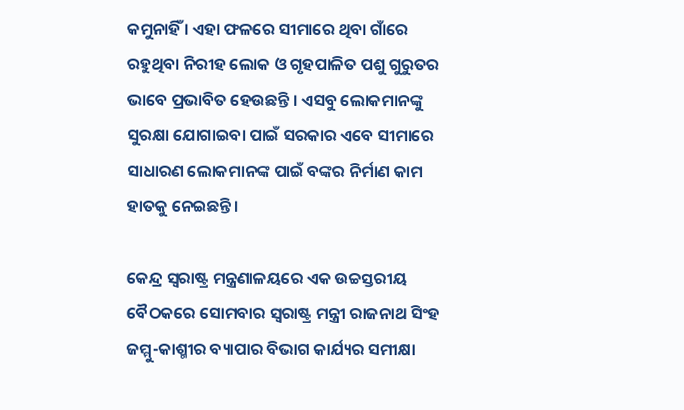କମୁନାହିଁ । ଏହା ଫଳରେ ସୀମାରେ ଥିବା ଗାଁରେ ରହୁଥିବା ନିରୀହ ଲୋକ ଓ ଗୃହପାଳିତ ପଶୁ ଗୁରୁତର ଭାବେ ପ୍ରଭାବିତ ହେଉଛନ୍ତି । ଏସବୁ ଲୋକମାନଙ୍କୁ ସୁରକ୍ଷା ଯୋଗାଇବା ପାଇଁ ସରକାର ଏବେ ସୀମାରେ ସାଧାରଣ ଲୋକମାନଙ୍କ ପାଇଁ ବଙ୍କର ନିର୍ମାଣ କାମ ହାତକୁ ନେଇଛନ୍ତି ।

କେନ୍ଦ୍ର ସ୍ୱରାଷ୍ଟ୍ର ମନ୍ତ୍ରଣାଳୟରେ ଏକ ଉଚ୍ଚସ୍ତରୀୟ ବୈଠକରେ ସୋମବାର ସ୍ୱରାଷ୍ଟ୍ର ମନ୍ତ୍ରୀ ରାଜନାଥ ସିଂହ ଜମ୍ମୁ-କାଶ୍ମୀର ବ୍ୟାପାର ବିଭାଗ କାର୍ଯ୍ୟର ସମୀକ୍ଷା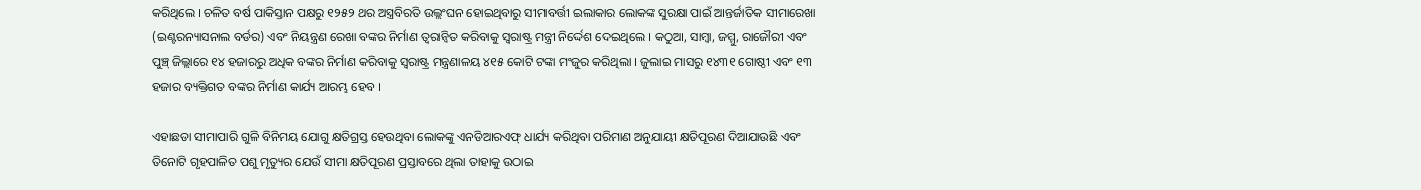କରିଥିଲେ । ଚଳିତ ବର୍ଷ ପାକିସ୍ତାନ ପକ୍ଷରୁ ୧୨୫୨ ଥର ଅସ୍ତ୍ରବିରତି ଉଲ୍ଲଂଘନ ହୋଇଥିବାରୁ ସୀମାବର୍ତ୍ତୀ ଇଲାକାର ଲୋକଙ୍କ ସୁରକ୍ଷା ପାଇଁ ଆନ୍ତର୍ଜାତିକ ସୀମାରେଖା (ଇଣ୍ଟରନ୍ୟାସନାଲ ବର୍ଡର) ଏବଂ ନିୟନ୍ତ୍ରଣ ରେଖା ବଙ୍କର ନିର୍ମାଣ ତ୍ୱରାନ୍ୱିତ କରିବାକୁ ସ୍ୱରାଷ୍ଟ୍ର ମନ୍ତ୍ରୀ ନିର୍ଦ୍ଦେଶ ଦେଇଥିଲେ । କଠୁଆ, ସାମ୍ବା, ଜମ୍ମୁ, ରାଜୌରୀ ଏବଂ ପୁଞ୍ଚ୍ ଜିଲ୍ଲାରେ ୧୪ ହଜାରରୁ ଅଧିକ ବଙ୍କର ନିର୍ମାଣ କରିବାକୁ ସ୍ୱରାଷ୍ଟ୍ର ମନ୍ତ୍ରଣାଳୟ ୪୧୫ କୋଟି ଟଙ୍କା ମଂଜୁର କରିଥିଲା । ଜୁଲାଇ ମାସରୁ ୧୪୩୧ ଗୋଷ୍ଠୀ ଏବଂ ୧୩ ହଜାର ବ୍ୟକ୍ତିଗତ ବଙ୍କର ନିର୍ମାଣ କାର୍ଯ୍ୟ ଆରମ୍ଭ ହେବ ।

ଏହାଛଡା ସୀମାପାରି ଗୁଳି ବିନିମୟ ଯୋଗୁ କ୍ଷତିଗ୍ରସ୍ତ ହେଉଥିବା ଲୋକଙ୍କୁ ଏନଡିଆରଏଫ୍ ଧାର୍ଯ୍ୟ କରିଥିବା ପରିମାଣ ଅନୁଯାୟୀ କ୍ଷତିପୂରଣ ଦିଆଯାଉଛି ଏବଂ ତିନୋଟି ଗୃହପାଳିତ ପଶୁ ମୃତ୍ୟୁର ଯେଉଁ ସୀମା କ୍ଷତିପୂରଣ ପ୍ରସ୍ତାବରେ ଥିଲା ତାହାକୁ ଉଠାଇ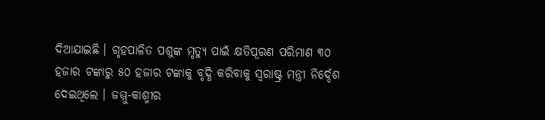ଦିଆଯାଇଛି । ଗୃହପାଳିତ ପଶୁଙ୍କ ମୃତ୍ୟୁ ପାଇଁ କ୍ଷତିପୂରଣ ପରିମାଣ ୩୦ ହଜାର ଟଙ୍କାରୁ ୫୦ ହଜାର ଟଙ୍କାକୁ ବୃଦ୍ଧି କରିବାକୁ ସ୍ୱରାଷ୍ଟ୍ର ମନ୍ତ୍ରୀ ନିର୍ଦ୍ଦେଶ ଦେଇଥିଲେ । ଜମ୍ମୁ-କାଶ୍ମୀର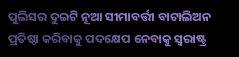ପୁଲିସର ଦୁଇଟି ନୂଆ ସୀମାବର୍ତ୍ତୀ ବାଟାଲିଅନ ପ୍ରତିଷ୍ଠା କରିବାକୁ ପଦକ୍ଷେପ ନେବାକୁ ସ୍ୱରାଷ୍ଟ୍ର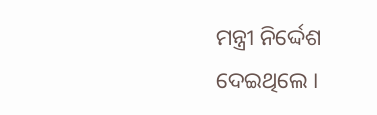ମନ୍ତ୍ରୀ ନିର୍ଦ୍ଦେଶ ଦେଇଥିଲେ ।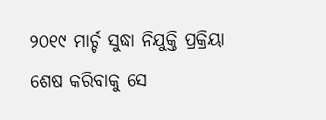୨୦୧୯ ମାର୍ଚ୍ଚ ସୁଦ୍ଧା ନିଯୁକ୍ତି ପ୍ରକ୍ରିୟା ଶେଷ କରିବାକୁ ସେ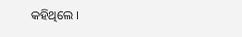କହିଥିଲେ ।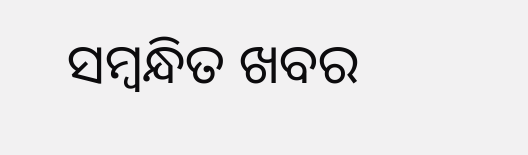ସମ୍ବନ୍ଧିତ ଖବର